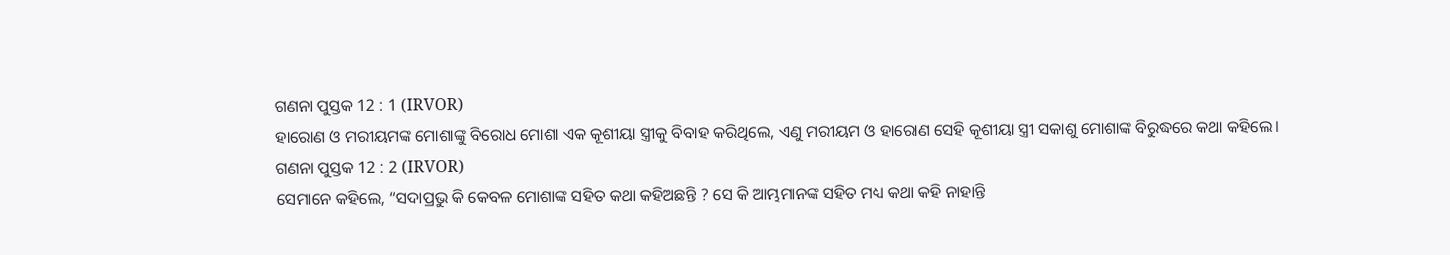ଗଣନା ପୁସ୍ତକ 12 : 1 (IRVOR)
ହାରୋଣ ଓ ମରୀୟମଙ୍କ ମୋଶାଙ୍କୁ ବିରୋଧ ମୋଶା ଏକ କୂଶୀୟା ସ୍ତ୍ରୀକୁ ବିବାହ କରିଥିଲେ, ଏଣୁ ମରୀୟମ ଓ ହାରୋଣ ସେହି କୂଶୀୟା ସ୍ତ୍ରୀ ସକାଶୁ ମୋଶାଙ୍କ ବିରୁଦ୍ଧରେ କଥା କହିଲେ।
ଗଣନା ପୁସ୍ତକ 12 : 2 (IRVOR)
ସେମାନେ କହିଲେ, “ସଦାପ୍ରଭୁ କି କେବଳ ମୋଶାଙ୍କ ସହିତ କଥା କହିଅଛନ୍ତି ? ସେ କି ଆମ୍ଭମାନଙ୍କ ସହିତ ମଧ୍ୟ କଥା କହି ନାହାନ୍ତି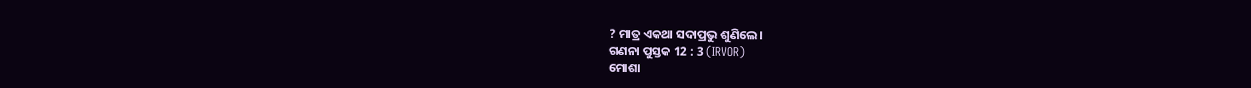? ମାତ୍ର ଏକଥା ସଦାପ୍ରଭୁ ଶୁଣିଲେ।
ଗଣନା ପୁସ୍ତକ 12 : 3 (IRVOR)
ମୋଶା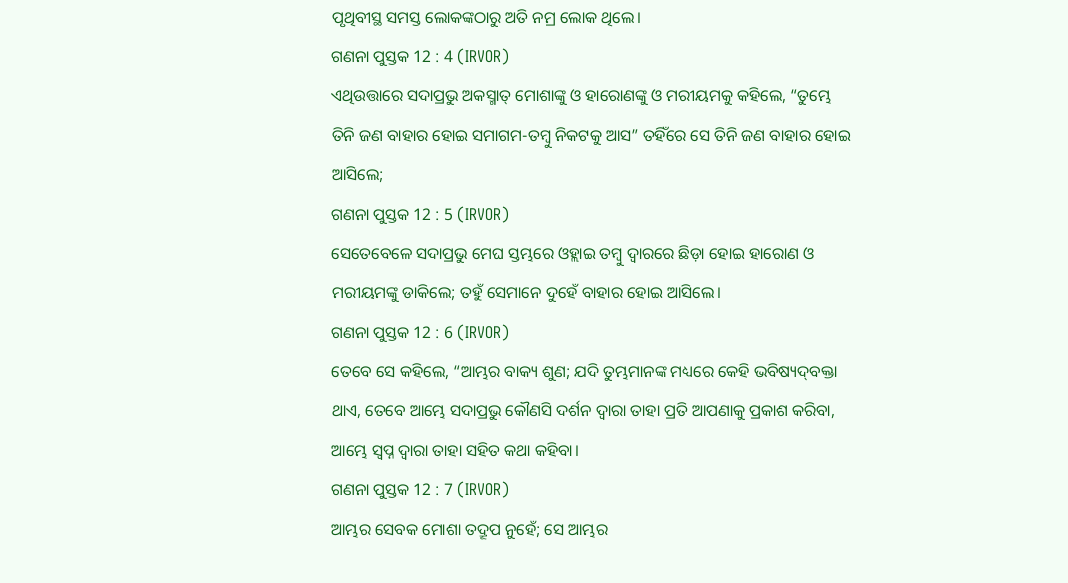ପୃଥିବୀସ୍ଥ ସମସ୍ତ ଲୋକଙ୍କଠାରୁ ଅତି ନମ୍ର ଲୋକ ଥିଲେ।
ଗଣନା ପୁସ୍ତକ 12 : 4 (IRVOR)
ଏଥିଉତ୍ତାରେ ସଦାପ୍ରଭୁ ଅକସ୍ମାତ୍‍ ମୋଶାଙ୍କୁ ଓ ହାରୋଣଙ୍କୁ ଓ ମରୀୟମକୁ କହିଲେ, “ତୁମ୍ଭେ ତିନି ଜଣ ବାହାର ହୋଇ ସମାଗମ-ତମ୍ବୁ ନିକଟକୁ ଆସ” ତହିଁରେ ସେ ତିନି ଜଣ ବାହାର ହୋଇ ଆସିଲେ;
ଗଣନା ପୁସ୍ତକ 12 : 5 (IRVOR)
ସେତେବେଳେ ସଦାପ୍ରଭୁ ମେଘ ସ୍ତମ୍ଭରେ ଓହ୍ଲାଇ ତମ୍ବୁ ଦ୍ୱାରରେ ଛିଡ଼ା ହୋଇ ହାରୋଣ ଓ ମରୀୟମଙ୍କୁ ଡାକିଲେ; ତହୁଁ ସେମାନେ ଦୁହେଁ ବାହାର ହୋଇ ଆସିଲେ।
ଗଣନା ପୁସ୍ତକ 12 : 6 (IRVOR)
ତେବେ ସେ କହିଲେ, “ଆମ୍ଭର ବାକ୍ୟ ଶୁଣ; ଯଦି ତୁମ୍ଭମାନଙ୍କ ମଧ୍ୟରେ କେହି ଭବିଷ୍ୟଦ୍‍ବକ୍ତା ଥାଏ, ତେବେ ଆମ୍ଭେ ସଦାପ୍ରଭୁ କୌଣସି ଦର୍ଶନ ଦ୍ୱାରା ତାହା ପ୍ରତି ଆପଣାକୁ ପ୍ରକାଶ କରିବା, ଆମ୍ଭେ ସ୍ୱପ୍ନ ଦ୍ୱାରା ତାହା ସହିତ କଥା କହିବା।
ଗଣନା ପୁସ୍ତକ 12 : 7 (IRVOR)
ଆମ୍ଭର ସେବକ ମୋଶା ତଦ୍ରୂପ ନୁହେଁ; ସେ ଆମ୍ଭର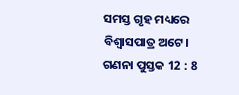ସମସ୍ତ ଗୃହ ମଧ୍ୟରେ ବିଶ୍ୱାସପାତ୍ର ଅଟେ।
ଗଣନା ପୁସ୍ତକ 12 : 8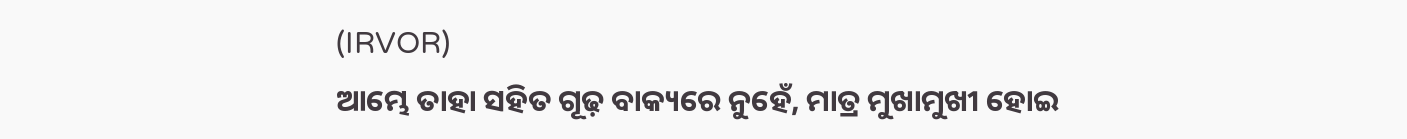(IRVOR)
ଆମ୍ଭେ ତାହା ସହିତ ଗୂଢ଼ ବାକ୍ୟରେ ନୁହେଁ, ମାତ୍ର ମୁଖାମୁଖୀ ହୋଇ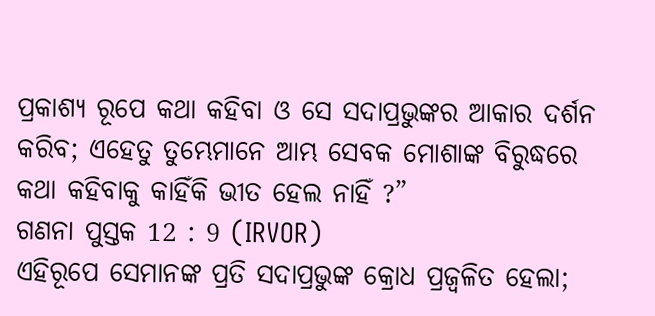ପ୍ରକାଶ୍ୟ ରୂପେ କଥା କହିବା ଓ ସେ ସଦାପ୍ରଭୁଙ୍କର ଆକାର ଦର୍ଶନ କରିବ; ଏହେତୁ ତୁମ୍ଭେମାନେ ଆମ୍ଭ ସେବକ ମୋଶାଙ୍କ ବିରୁଦ୍ଧରେ କଥା କହିବାକୁ କାହିଁକି ଭୀତ ହେଲ ନାହିଁ ?”
ଗଣନା ପୁସ୍ତକ 12 : 9 (IRVOR)
ଏହିରୂପେ ସେମାନଙ୍କ ପ୍ରତି ସଦାପ୍ରଭୁଙ୍କ କ୍ରୋଧ ପ୍ରଜ୍ୱଳିତ ହେଲା;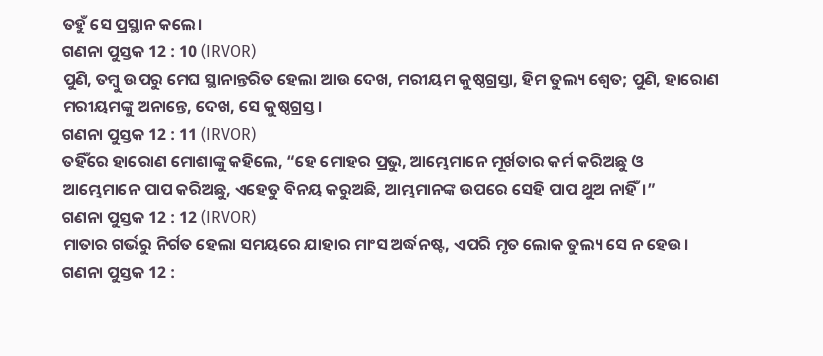ତହୁଁ ସେ ପ୍ରସ୍ଥାନ କଲେ।
ଗଣନା ପୁସ୍ତକ 12 : 10 (IRVOR)
ପୁଣି, ତମ୍ବୁ ଉପରୁ ମେଘ ସ୍ଥାନାନ୍ତରିତ ହେଲା ଆଉ ଦେଖ, ମରୀୟମ କୁଷ୍ଠଗ୍ରସ୍ତା, ହିମ ତୁଲ୍ୟ ଶ୍ୱେତ; ପୁଣି, ହାରୋଣ ମରୀୟମଙ୍କୁ ଅନାନ୍ତେ, ଦେଖ, ସେ କୁଷ୍ଠଗ୍ରସ୍ତ।
ଗଣନା ପୁସ୍ତକ 12 : 11 (IRVOR)
ତହିଁରେ ହାରୋଣ ମୋଶାଙ୍କୁ କହିଲେ, “ହେ ମୋହର ପ୍ରଭୁ, ଆମ୍ଭେମାନେ ମୂର୍ଖତାର କର୍ମ କରିଅଛୁ ଓ ଆମ୍ଭେମାନେ ପାପ କରିଅଛୁ, ଏହେତୁ ବିନୟ କରୁଅଛି, ଆମ୍ଭମାନଙ୍କ ଉପରେ ସେହି ପାପ ଥୁଅ ନାହିଁ।”
ଗଣନା ପୁସ୍ତକ 12 : 12 (IRVOR)
ମାତାର ଗର୍ଭରୁ ନିର୍ଗତ ହେଲା ସମୟରେ ଯାହାର ମାଂସ ଅର୍ଦ୍ଧନଷ୍ଟ, ଏପରି ମୃତ ଲୋକ ତୁଲ୍ୟ ସେ ନ ହେଉ।
ଗଣନା ପୁସ୍ତକ 12 :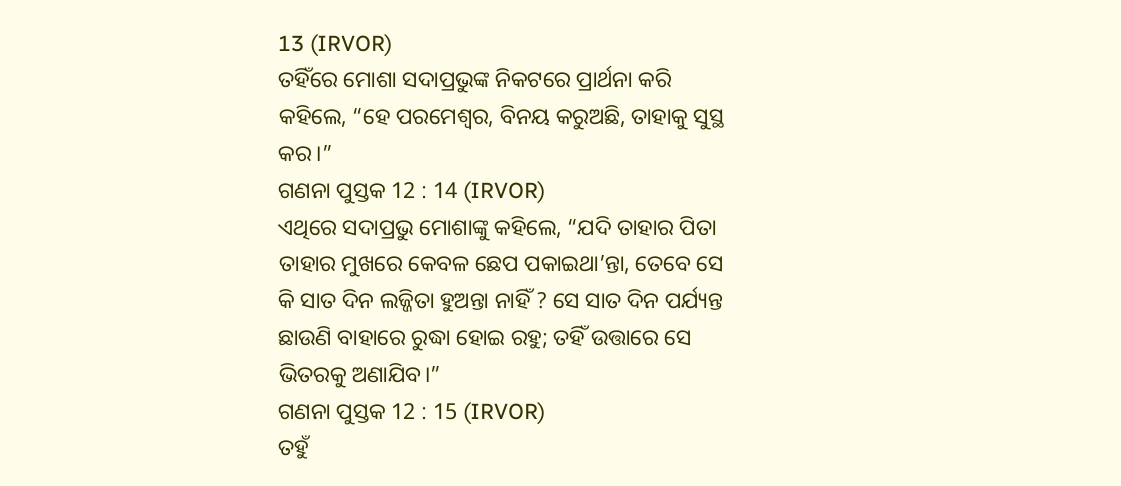13 (IRVOR)
ତହିଁରେ ମୋଶା ସଦାପ୍ରଭୁଙ୍କ ନିକଟରେ ପ୍ରାର୍ଥନା କରି କହିଲେ, “ହେ ପରମେଶ୍ୱର, ବିନୟ କରୁଅଛି, ତାହାକୁ ସୁସ୍ଥ କର।”
ଗଣନା ପୁସ୍ତକ 12 : 14 (IRVOR)
ଏଥିରେ ସଦାପ୍ରଭୁ ମୋଶାଙ୍କୁ କହିଲେ, “ଯଦି ତାହାର ପିତା ତାହାର ମୁଖରେ କେବଳ ଛେପ ପକାଇଥା’ନ୍ତା, ତେବେ ସେ କି ସାତ ଦିନ ଲଜ୍ଜିତା ହୁଅନ୍ତା ନାହିଁ ? ସେ ସାତ ଦିନ ପର୍ଯ୍ୟନ୍ତ ଛାଉଣି ବାହାରେ ରୁଦ୍ଧା ହୋଇ ରହୁ; ତହିଁ ଉତ୍ତାରେ ସେ ଭିତରକୁ ଅଣାଯିବ।”
ଗଣନା ପୁସ୍ତକ 12 : 15 (IRVOR)
ତହୁଁ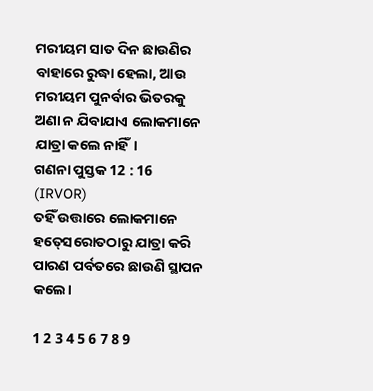ମରୀୟମ ସାତ ଦିନ ଛାଉଣିର ବାହାରେ ରୁଦ୍ଧା ହେଲା, ଆଉ ମରୀୟମ ପୁନର୍ବାର ଭିତରକୁ ଅଣା ନ ଯିବାଯାଏ ଲୋକମାନେ ଯାତ୍ରା କଲେ ନାହିଁ।
ଗଣନା ପୁସ୍ତକ 12 : 16 (IRVOR)
ତହିଁ ଉତ୍ତାରେ ଲୋକମାନେ ହତ୍‍ସେରୋତଠାରୁ ଯାତ୍ରା କରି ପାରଣ ପର୍ବତରେ ଛାଉଣି ସ୍ଥାପନ କଲେ।

1 2 3 4 5 6 7 8 9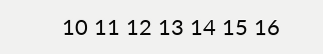10 11 12 13 14 15 16